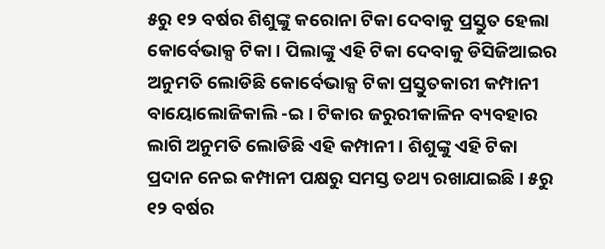୫ରୁ ୧୨ ବର୍ଷର ଶିଶୁଙ୍କୁ କରୋନା ଟିକା ଦେବାକୁ ପ୍ରସ୍ତୁତ ହେଲା କୋର୍ବେଭାକ୍ସ ଟିକା । ପିଲାଙ୍କୁ ଏହି ଟିକା ଦେବାକୁ ଡିସିଜିଆଇର ଅନୁମତି ଲୋଡିଛି କୋର୍ବେଭାକ୍ସ ଟିକା ପ୍ରସ୍ତୁତକାରୀ କମ୍ପାନୀ ବାୟୋଲୋଜିକାଲି -ଇ । ଟିକାର ଜରୁରୀକାଳିନ ବ୍ୟବହାର ଲାଗି ଅନୁମତି ଲୋଡିଛି ଏହି କମ୍ପାନୀ । ଶିଶୁଙ୍କୁ ଏହି ଟିକା ପ୍ରଦାନ ନେଇ କମ୍ପାନୀ ପକ୍ଷରୁ ସମସ୍ତ ତଥ୍ୟ ରଖାଯାଇଛି । ୫ରୁ ୧୨ ବର୍ଷର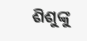ଶିଶୁଙ୍କୁ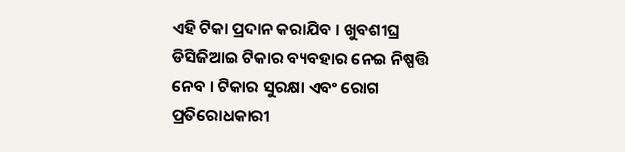ଏହି ଟିକା ପ୍ରଦାନ କରାଯିବ । ଖୁବଶୀଘ୍ର ଡିସିଜିଆଇ ଟିକାର ବ୍ୟବହାର ନେଇ ନିଷ୍ପତ୍ତି ନେବ । ଟିକାର ସୁରକ୍ଷା ଏବଂ ରୋଗ ପ୍ରତିରୋଧକାରୀ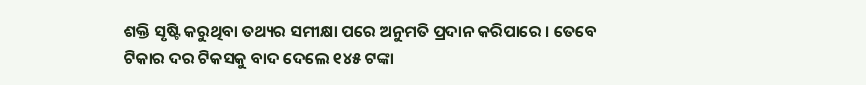ଶକ୍ତି ସୃଷ୍ଟି କରୁଥିବା ତଥ୍ୟର ସମୀକ୍ଷା ପରେ ଅନୁମତି ପ୍ରଦାନ କରିପାରେ । ତେବେ ଟିକାର ଦର ଟିକସକୁ ବାଦ ଦେଲେ ୧୪୫ ଟଙ୍କା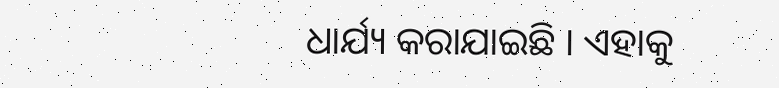ଧାର୍ଯ୍ୟ କରାଯାଇଛି । ଏହାକୁ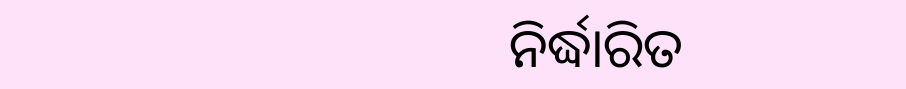ନିର୍ଦ୍ଧାରିତ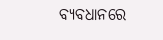ବ୍ୟବଧାନରେ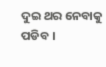ଦୁଇ ଥର ନେବାକୁ ପଡିବ ।